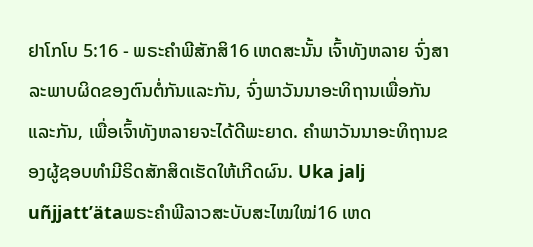ຢາໂກໂບ 5:16 - ພຣະຄຳພີສັກສິ16 ເຫດສະນັ້ນ ເຈົ້າທັງຫລາຍ ຈົ່ງສາລະພາບຜິດຂອງຕົນຕໍ່ກັນແລະກັນ, ຈົ່ງພາວັນນາອະທິຖານເພື່ອກັນແລະກັນ, ເພື່ອເຈົ້າທັງຫລາຍຈະໄດ້ດີພະຍາດ. ຄຳພາວັນນາອະທິຖານຂອງຜູ້ຊອບທຳມີຣິດສັກສິດເຮັດໃຫ້ເກີດຜົນ. Uka jalj uñjjattʼätaພຣະຄຳພີລາວສະບັບສະໄໝໃໝ່16 ເຫດ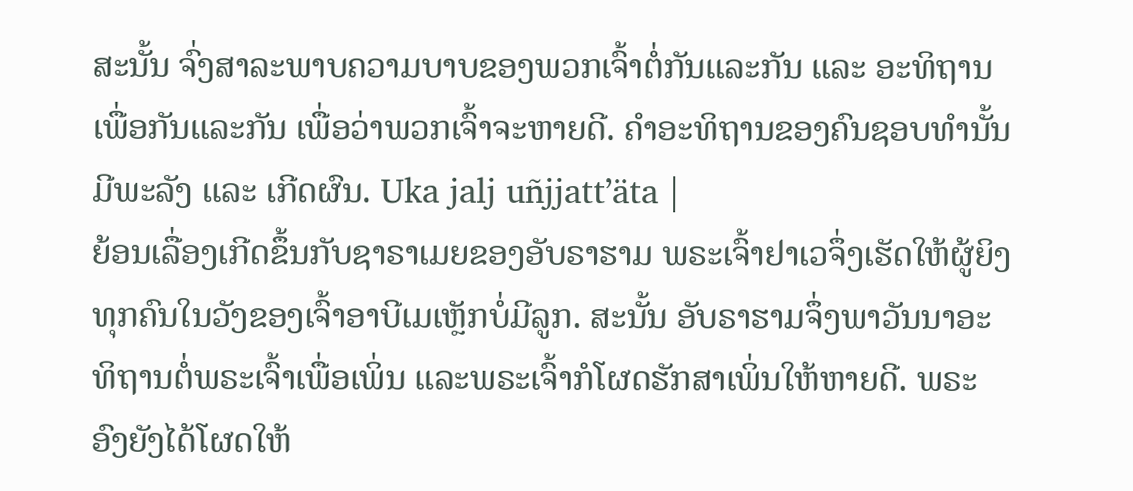ສະນັ້ນ ຈົ່ງສາລະພາບຄວາມບາບຂອງພວກເຈົ້າຕໍ່ກັນແລະກັນ ແລະ ອະທິຖານເພື່ອກັນແລະກັນ ເພື່ອວ່າພວກເຈົ້າຈະຫາຍດີ. ຄຳອະທິຖານຂອງຄົນຊອບທຳນັ້ນມີພະລັງ ແລະ ເກີດຜົນ. Uka jalj uñjjattʼäta |
ຍ້ອນເລື່ອງເກີດຂຶ້ນກັບຊາຣາເມຍຂອງອັບຣາຮາມ ພຣະເຈົ້າຢາເວຈຶ່ງເຮັດໃຫ້ຜູ້ຍິງທຸກຄົນໃນວັງຂອງເຈົ້າອາບີເມເຫຼັກບໍ່ມີລູກ. ສະນັ້ນ ອັບຣາຮາມຈຶ່ງພາວັນນາອະທິຖານຕໍ່ພຣະເຈົ້າເພື່ອເພິ່ນ ແລະພຣະເຈົ້າກໍໂຜດຮັກສາເພິ່ນໃຫ້ຫາຍດີ. ພຣະອົງຍັງໄດ້ໂຜດໃຫ້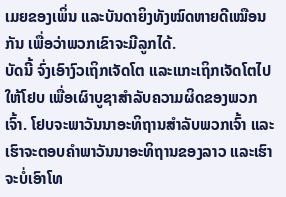ເມຍຂອງເພິ່ນ ແລະບັນດາຍິງທັງໝົດຫາຍດີເໝືອນກັນ ເພື່ອວ່າພວກເຂົາຈະມີລູກໄດ້.
ບັດນີ້ ຈົ່ງເອົາງົວເຖິກເຈັດໂຕ ແລະແກະເຖິກເຈັດໂຕໄປໃຫ້ໂຢບ ເພື່ອເຜົາບູຊາສຳລັບຄວາມຜິດຂອງພວກເຈົ້າ. ໂຢບຈະພາວັນນາອະທິຖານສຳລັບພວກເຈົ້າ ແລະເຮົາຈະຕອບຄຳພາວັນນາອະທິຖານຂອງລາວ ແລະເຮົາຈະບໍ່ເອົາໂທ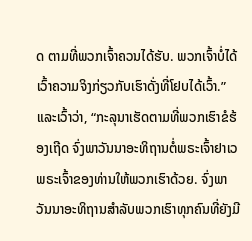ດ ຕາມທີ່ພວກເຈົ້າຄວນໄດ້ຮັບ. ພວກເຈົ້າບໍ່ໄດ້ເວົ້າຄວາມຈິງກ່ຽວກັບເຮົາດັ່ງທີ່ໂຢບໄດ້ເວົ້າ.”
ແລະເວົ້າວ່າ, “ກະລຸນາເຮັດຕາມທີ່ພວກເຮົາຂໍຮ້ອງເຖີດ ຈົ່ງພາວັນນາອະທິຖານຕໍ່ພຣະເຈົ້າຢາເວ ພຣະເຈົ້າຂອງທ່ານໃຫ້ພວກເຮົາດ້ວຍ. ຈົ່ງພາວັນນາອະທິຖານສຳລັບພວກເຮົາທຸກຄົນທີ່ຍັງມີ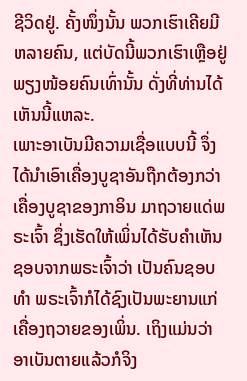ຊີວິດຢູ່. ຄັ້ງໜຶ່ງນັ້ນ ພວກເຮົາເຄີຍມີຫລາຍຄົນ, ແຕ່ບັດນີ້ພວກເຮົາເຫຼືອຢູ່ພຽງໜ້ອຍຄົນເທົ່ານັ້ນ ດັ່ງທີ່ທ່ານໄດ້ເຫັນນີ້ແຫລະ.
ເພາະອາເບັນມີຄວາມເຊື່ອແບບນີ້ ຈຶ່ງໄດ້ນຳເອົາເຄື່ອງບູຊາອັນຖືກຕ້ອງກວ່າເຄື່ອງບູຊາຂອງກາອິນ ມາຖວາຍແດ່ພຣະເຈົ້າ ຊຶ່ງເຮັດໃຫ້ເພິ່ນໄດ້ຮັບຄຳເຫັນຊອບຈາກພຣະເຈົ້າວ່າ ເປັນຄົນຊອບທຳ ພຣະເຈົ້າກໍໄດ້ຊົງເປັນພະຍານແກ່ເຄື່ອງຖວາຍຂອງເພິ່ນ. ເຖິງແມ່ນວ່າອາເບັນຕາຍແລ້ວກໍຈິງ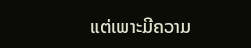ແຕ່ເພາະມີຄວາມ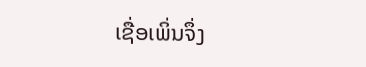ເຊື່ອເພິ່ນຈຶ່ງ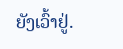ຍັງເວົ້າຢູ່.